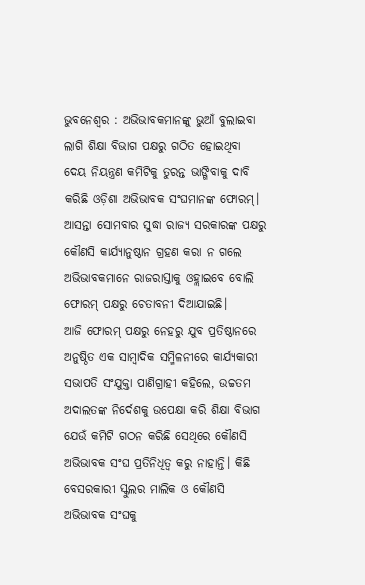ଭୁବନେଶ୍ୱର : ଅଭିଭାବକମାନଙ୍କୁ ଭୁଆଁ ବୁଲାଇବା ଲାଗି ଶିକ୍ଷା ବିଭାଗ ପକ୍ଷରୁ ଗଠିତ ହୋଇଥିବା ଦେୟ ନିୟନ୍ତ୍ରଣ କମିଟିକୁ ତୁରନ୍ତ ଭାଙ୍ଗିବାକୁ ଦାବି କରିଛି ଓଡ଼ିଶା ଅଭିଭାବକ ସଂଘମାନଙ୍କ ଫୋରମ୍। ଆସନ୍ତା ସୋମବାର ସୁଦ୍ଧା ରାଜ୍ୟ ସରକାରଙ୍କ ପକ୍ଷରୁ କୌଣସି କାର୍ଯ୍ୟାନୁଷ୍ଠାନ ଗ୍ରହଣ କରା ନ ଗଲେ ଅଭିଭାବକମାନେ ରାଜରାସ୍ତାକୁ ଓହ୍ଲାଇବେ ବୋଲି ଫୋରମ୍ ପକ୍ଷରୁ ଚେତାବନୀ ଦିଆଯାଇଛି।
ଆଜି ଫୋରମ୍ ପକ୍ଷରୁ ନେହରୁ ଯୁବ ପ୍ରତିଷ୍ଠାନରେ ଅନୁଷ୍ଠିତ ଏକ ସାମ୍ବାଦିକ ସମ୍ମିଳନୀରେ କାର୍ଯ୍ୟକାରୀ ସଭାପତି ସଂଯୁକ୍ତା ପାଣିଗ୍ରାହୀ କହିଲେ, ଉଚ୍ଚତମ ଅଦାଲତଙ୍କ ନିର୍ଦେଶକୁ ଉପେକ୍ଷା କରି ଶିକ୍ଷା ବିଭାଗ ଯେଉଁ କମିଟି ଗଠନ କରିଛି ସେଥିରେ କୌଣସି ଅଭିଭାବକ ସଂଘ ପ୍ରତିନିଧିତ୍ୱ କରୁ ନାହାନ୍ତି। କିଛି ବେସରକାରୀ ସ୍କୁଲର ମାଲିକ ଓ କୌଣସି ଅଭିଭାବକ ସଂଘକୁ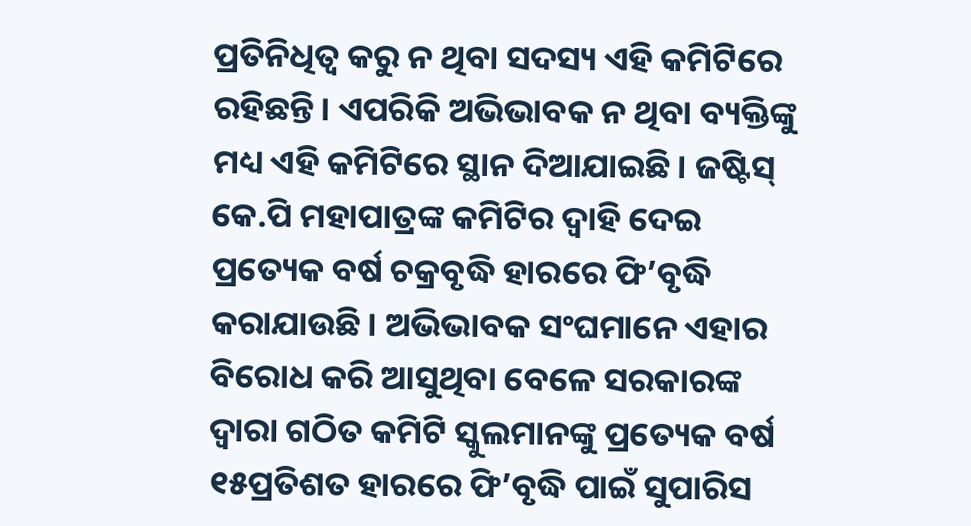ପ୍ରତିନିଧିତ୍ୱ କରୁ ନ ଥିବା ସଦସ୍ୟ ଏହି କମିଟିରେ ରହିଛନ୍ତି। ଏପରିକି ଅଭିଭାବକ ନ ଥିବା ବ୍ୟକ୍ତିଙ୍କୁ ମଧ୍ୟ ଏହି କମିଟିରେ ସ୍ଥାନ ଦିଆଯାଇଛି। ଜଷ୍ଟିସ୍ କେ.ପି ମହାପାତ୍ରଙ୍କ କମିଟିର ଦ୍ୱାହି ଦେଇ ପ୍ରତ୍ୟେକ ବର୍ଷ ଚକ୍ରବୃଦ୍ଧି ହାରରେ ଫି’ବୃଦ୍ଧି କରାଯାଉଛି। ଅଭିଭାବକ ସଂଘମାନେ ଏହାର ବିରୋଧ କରି ଆସୁଥିବା ବେଳେ ସରକାରଙ୍କ ଦ୍ୱାରା ଗଠିତ କମିଟି ସ୍କୁଲମାନଙ୍କୁ ପ୍ରତ୍ୟେକ ବର୍ଷ ୧୫ପ୍ରତିଶତ ହାରରେ ଫି’ବୃଦ୍ଧି ପାଇଁ ସୁପାରିସ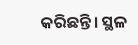କରିଛନ୍ତି। ସ୍ଥଳ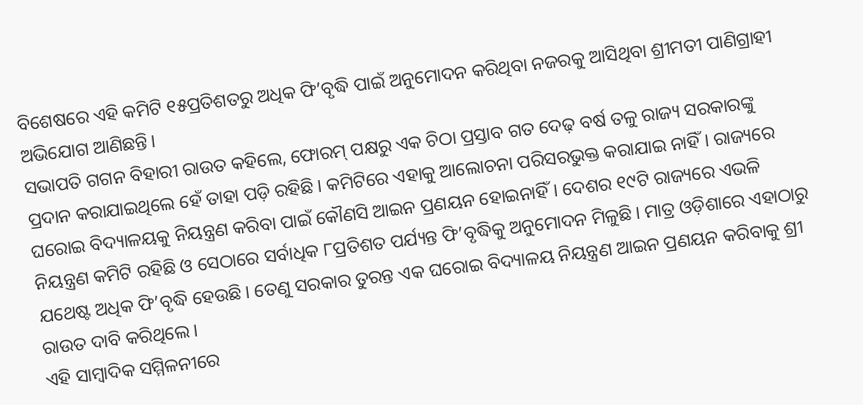ବିଶେଷରେ ଏହି କମିଟି ୧୫ପ୍ରତିଶତରୁ ଅଧିକ ଫି’ବୃଦ୍ଧି ପାଇଁ ଅନୁମୋଦନ କରିଥିବା ନଜରକୁ ଆସିଥିବା ଶ୍ରୀମତୀ ପାଣିଗ୍ରାହୀ ଅଭିଯୋଗ ଆଣିଛନ୍ତି।
ସଭାପତି ଗଗନ ବିହାରୀ ରାଉତ କହିଲେ, ଫୋରମ୍ ପକ୍ଷରୁ ଏକ ଚିଠା ପ୍ରସ୍ତାବ ଗତ ଦେଢ଼ ବର୍ଷ ତଳୁ ରାଜ୍ୟ ସରକାରଙ୍କୁ ପ୍ରଦାନ କରାଯାଇଥିଲେ ହେଁ ତାହା ପଡ଼ି ରହିଛି। କମିଟିରେ ଏହାକୁ ଆଲୋଚନା ପରିସରଭୁକ୍ତ କରାଯାଇ ନାହିଁ। ରାଜ୍ୟରେ ଘରୋଇ ବିଦ୍ୟାଳୟକୁ ନିୟନ୍ତ୍ରଣ କରିବା ପାଇଁ କୌଣସି ଆଇନ ପ୍ରଣୟନ ହୋଇନାହିଁ। ଦେଶର ୧୯ଟି ରାଜ୍ୟରେ ଏଭଳି ନିୟନ୍ତ୍ରଣ କମିଟି ରହିଛି ଓ ସେଠାରେ ସର୍ବାଧିକ ୮ପ୍ରତିଶତ ପର୍ଯ୍ୟନ୍ତ ଫି’ବୃଦ୍ଧିକୁ ଅନୁମୋଦନ ମିଳୁଛି। ମାତ୍ର ଓଡ଼ିଶାରେ ଏହାଠାରୁ ଯଥେଷ୍ଟ ଅଧିକ ଫି’ବୃଦ୍ଧି ହେଉଛି। ତେଣୁ ସରକାର ତୁରନ୍ତ ଏକ ଘରୋଇ ବିଦ୍ୟାଳୟ ନିୟନ୍ତ୍ରଣ ଆଇନ ପ୍ରଣୟନ କରିବାକୁ ଶ୍ରୀ ରାଉତ ଦାବି କରିଥିଲେ।
ଏହି ସାମ୍ବାଦିକ ସମ୍ମିଳନୀରେ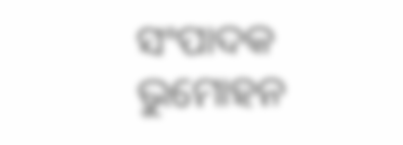ସଂପାଦକ ଭୁମୋହନ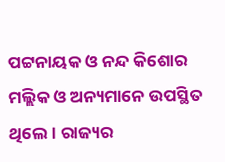ପଟ୍ଟନାୟକ ଓ ନନ୍ଦ କିଶୋର ମଲ୍ଲିକ ଓ ଅନ୍ୟମାନେ ଉପସ୍ଥିତ ଥିଲେ। ରାଜ୍ୟର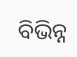ବିଭିନ୍ନ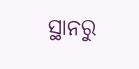ସ୍ଥାନରୁ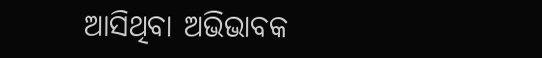ଆସିଥିବା ଅଭିଭାବକ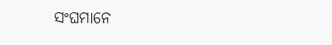ସଂଘମାନେ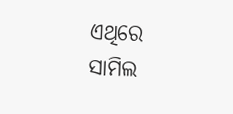ଏଥିରେ ସାମିଲ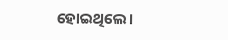ହୋଇଥିଲେ।